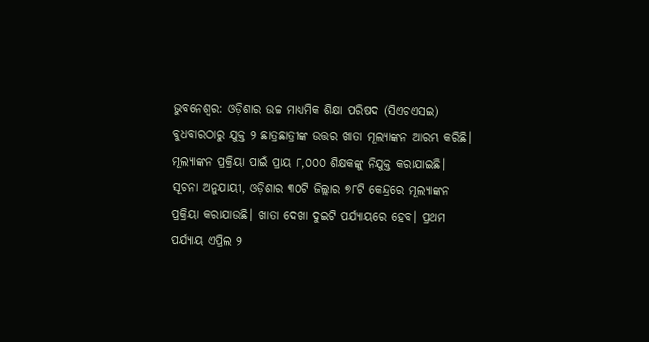ଭୁବନେଶ୍ୱର: ଓଡ଼ିଶାର ଉଚ୍ଚ ମାଧ୍ୟମିକ ଶିକ୍ଷା ପରିଷଦ (ସିଏଚଏସଇ) ବୁଧବାରଠାରୁ ଯୁକ୍ତ ୨ ଛାତ୍ରଛାତ୍ରୀଙ୍କ ଉତ୍ତର ଖାତା ମୂଲ୍ୟାଙ୍କନ ଆରମ୍ଭ କରିଛି। ମୂଲ୍ୟାଙ୍କନ ପ୍ରକ୍ରିୟା ପାଇଁ ପ୍ରାୟ ୮,୦୦୦ ଶିକ୍ଷକଙ୍କୁ ନିଯୁକ୍ତ କରାଯାଇଛି।
ସୂଚନା ଅନୁଯାୟୀ, ଓଡ଼ିଶାର ୩୦ଟି ଜିଲ୍ଲାର ୭୮ଟି କେନ୍ଦ୍ରରେ ମୂଲ୍ୟାଙ୍କନ ପ୍ରକ୍ରିୟା କରାଯାଉଛି। ଖାତା ଦେଖା ଦୁଇଟି ପର୍ଯ୍ୟାୟରେ ହେବ। ପ୍ରଥମ ପର୍ଯ୍ୟାୟ ଏପ୍ରିଲ ୨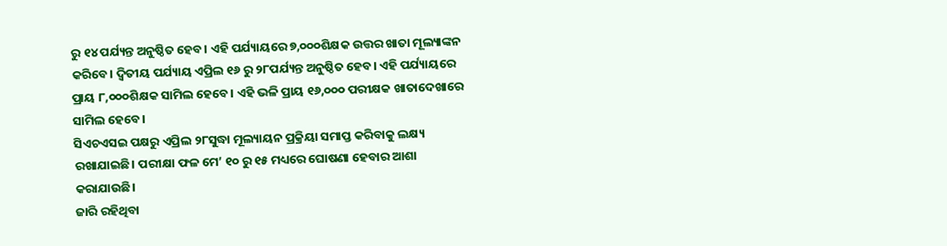ରୁ ୧୪ ପର୍ଯ୍ୟନ୍ତ ଅନୁଷ୍ଠିତ ହେବ। ଏହି ପର୍ଯ୍ୟାୟରେ ୭,୦୦୦ଶିକ୍ଷକ ଉତ୍ତର ଖାତା ମୂଲ୍ୟାଙ୍କନ କରିବେ। ଦ୍ୱିତୀୟ ପର୍ଯ୍ୟାୟ ଏପ୍ରିଲ ୧୬ ରୁ ୨୮ପର୍ଯ୍ୟନ୍ତ ଅନୁଷ୍ଠିତ ହେବ। ଏହି ପର୍ଯ୍ୟାୟରେ ପ୍ରାୟ ୮,୦୦୦ଶିକ୍ଷକ ସାମିଲ ହେବେ। ଏହି ଭଳି ପ୍ରାୟ ୧୬,୦୦୦ ପରୀକ୍ଷକ ଖାତାଦେଖାରେ ସାମିଲ ହେବେ।
ସିଏଚଏସଇ ପକ୍ଷରୁ ଏପ୍ରିଲ ୨୮ସୁଦ୍ଧା ମୂଲ୍ୟାୟନ ପ୍ରକ୍ରିୟା ସମାପ୍ତ କରିବାକୁ ଲକ୍ଷ୍ୟ ରଖାଯାଇଛି। ପରୀକ୍ଷା ଫଳ ମେ’ ୧୦ ରୁ ୧୫ ମଧ୍ୟରେ ଘୋଷଣା ହେବାର ଆଶା କରାଯାଉଛି।
ଜାରି ରହିଥିବା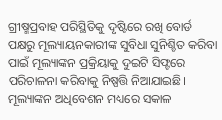ଗ୍ରୀଷ୍ମପ୍ରବାହ ପରିସ୍ଥିତିକୁ ଦୃଷ୍ଟିରେ ରଖି ବୋର୍ଡ ପକ୍ଷରୁ ମୂଲ୍ୟାୟନକାରୀଙ୍କ ସୁବିଧା ସୁନିଶ୍ଚିତ କରିବା ପାଇଁ ମୂଲ୍ୟାଙ୍କନ ପ୍ରକ୍ରିୟାକୁ ଦୁଇଟି ସିଫ୍ଟରେ ପରିଚାଳନା କରିବାକୁ ନିଷ୍ପତ୍ତି ନିଆଯାଇଛି।
ମୂଲ୍ୟାଙ୍କନ ଅଧିବେଶନ ମଧ୍ୟରେ ସକାଳ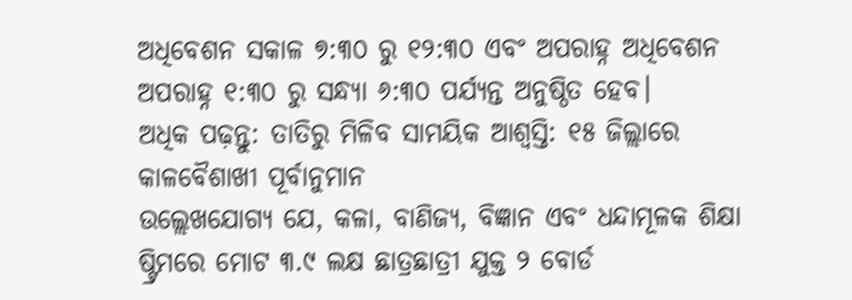ଅଧିବେଶନ ସକାଳ ୭:୩୦ ରୁ ୧୨:୩୦ ଏବଂ ଅପରାହ୍ନ ଅଧିବେଶନ ଅପରାହ୍ନ ୧:୩୦ ରୁ ସନ୍ଧ୍ୟା ୬:୩୦ ପର୍ଯ୍ୟନ୍ତ ଅନୁଷ୍ଠିତ ହେବ।
ଅଧିକ ପଢ଼ନ୍ତୁ: ତାତିରୁ ମିଳିବ ସାମୟିକ ଆଶ୍ବସ୍ତି: ୧୫ ଜିଲ୍ଲାରେ କାଳବୈଶାଖୀ ପୂର୍ବାନୁମାନ
ଉଲ୍ଲେଖଯୋଗ୍ୟ ଯେ, କଳା, ବାଣିଜ୍ୟ, ବିଜ୍ଞାନ ଏବଂ ଧନ୍ଦାମୂଳକ ଶିକ୍ଷା ଷ୍ଟ୍ରିମରେ ମୋଟ ୩.୯ ଲକ୍ଷ ଛାତ୍ରଛାତ୍ରୀ ଯୁକ୍ତ ୨ ବୋର୍ଡ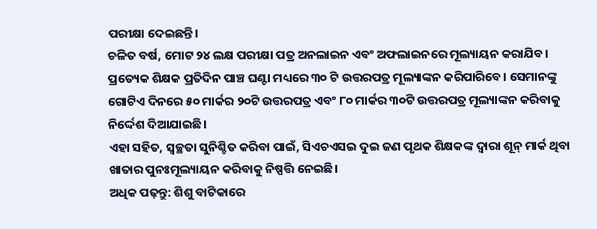ପରୀକ୍ଷା ଦେଇଛନ୍ତି।
ଚଳିତ ବର୍ଷ, ମୋଟ ୨୪ ଲକ୍ଷ ପରୀକ୍ଷା ପତ୍ର ଅନଲାଇନ ଏବଂ ଅଫଲାଇନରେ ମୂଲ୍ୟାୟନ କରାଯିବ। ପ୍ରତ୍ୟେକ ଶିକ୍ଷକ ପ୍ରତିଦିନ ପାଞ୍ଚ ଘଣ୍ଟା ମଧ୍ୟରେ ୩୦ ଟି ଉତ୍ତରପତ୍ର ମୂଲ୍ୟାଙ୍କନ କରିପାରିବେ। ସେମାନଙ୍କୁ ଗୋଟିଏ ଦିନରେ ୫୦ ମାର୍କର ୨୦ଟି ଉତ୍ତରପତ୍ର ଏବଂ ୮୦ ମାର୍କର ୩୦ଟି ଉତ୍ତରପତ୍ର ମୂଲ୍ୟାଙ୍କନ କରିବାକୁ ନିର୍ଦ୍ଦେଶ ଦିଆଯାଇଛି।
ଏହା ସହିତ, ସ୍ୱଚ୍ଛତା ସୁନିଶ୍ଚିତ କରିବା ପାଇଁ, ସିଏଚଏସଇ ଦୁଇ ଜଣ ପୃଥକ ଶିକ୍ଷକଙ୍କ ଦ୍ୱାରା ଶୂନ୍ ମାର୍କ ଥିବା ଖାତାର ପୁନଃମୂଲ୍ୟାୟନ କରିବାକୁ ନିଷ୍ପତ୍ତି ନେଇଛି।
ଅଧିକ ପଢ଼ନ୍ତୁ: ଶିଶୁ ବାଟିକାରେ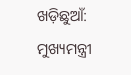ଖଡ଼ିଛୁଆଁ: ମୁଖ୍ୟମନ୍ତ୍ରୀ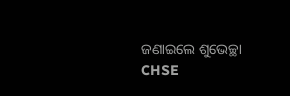ଜଣାଇଲେ ଶୁଭେଚ୍ଛା
CHSE